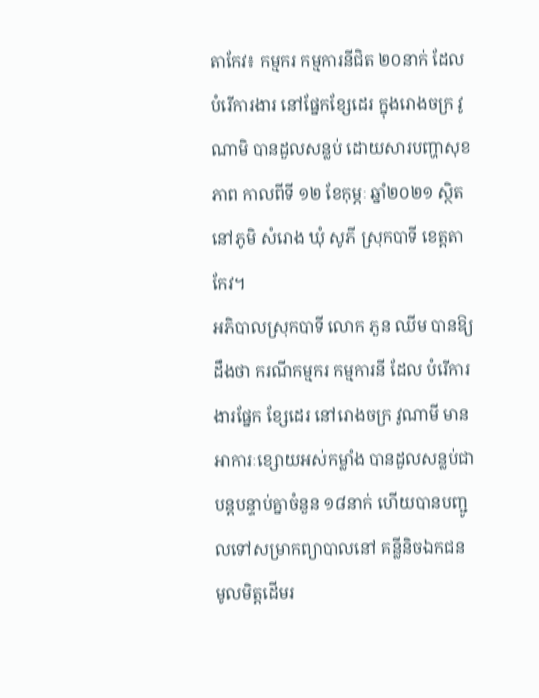តាកែវ៖ កម្មករ កម្មការនីជិត ២០នាក់ ដែលបំរើការងារ នៅផ្នែកខ្សែដេរ ក្នុងរោងចក្រ វូណាមិ បានដួលសន្លប់ ដោយសារបញ្ហាសុខភាព កាលពីទី ១២ ខែកុម្ភៈ ឆ្នាំ២០២១ ស្ថិតនៅភូមិ សំរោង ឃុំ សូភី ស្រុកបាទី ខេត្តតាកែវ។
អភិបាលស្រុកបាទី លោក ភួន ឈីម បានឱ្យដឹងថា ករណីកម្មករ កម្មការនី ដែល បំរើការ ងារផ្នែក ខ្សែដេរ នៅរោងចក្រ វូណាមី មានអាការៈខ្សោយអស់កម្លាំង បានដួលសន្លប់ជាបន្តបន្ទាប់គ្នាចំនួន ១៨នាក់ ហើយបានបញ្ជូលទៅសម្រាកព្យាបាលនៅ គន្លីនិចឯកជន មូលមិត្តដើមរ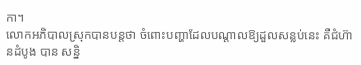កា។
លោកអភិបាលស្រុកបានបន្តថា ចំពោះបញ្ហាដែលបណ្ដាលឱ្យដួលសន្លប់នេះ គឺជំហ៊ានដំបូង បាន សន្និ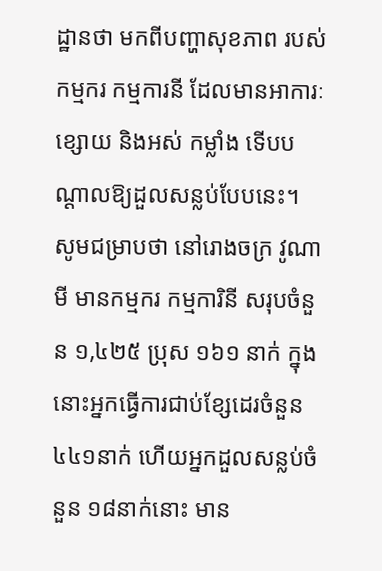ដ្ឋានថា មកពីបញ្ហាសុខភាព របស់កម្មករ កម្មការនី ដែលមានអាការៈខ្សោយ និងអស់ កម្លាំង ទើបបណ្ដាលឱ្យដួលសន្លប់បែបនេះ។
សូមជម្រាបថា នៅរោងចក្រ វូណាមី មានកម្មករ កម្មការិនី សរុបចំនួន ១,៤២៥ ប្រុស ១៦១ នាក់ ក្នុងនោះអ្នកធ្វើការជាប់ខ្សែដេរចំនួន ៤៤១នាក់ ហើយអ្នកដួលសន្លប់ចំនួន ១៨នាក់នោះ មាន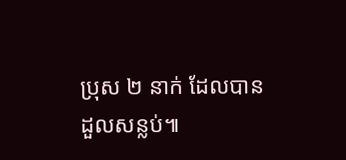ប្រុស ២ នាក់ ដែលបានដួលសន្លប់៕